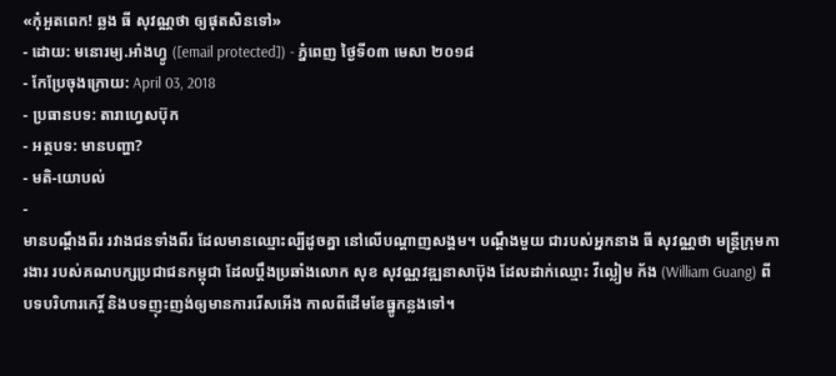«កុំអួតពេក! ឆ្លង ធី សុវណ្ណថា ឲ្យផុតសិនទៅ»
- ដោយ: មនោរម្យ.អាំងហ្វូ ([email protected]) - ភ្នំពេញ ថ្ងៃទី០៣ មេសា ២០១៨
- កែប្រែចុងក្រោយ: April 03, 2018
- ប្រធានបទ: តារាហ្វេសប៊ុក
- អត្ថបទ: មានបញ្ហា?
- មតិ-យោបល់
-
មានបណ្ដឹងពីរ រវាងជនទាំងពីរ ដែលមានឈ្មោះល្បីដូចគ្នា នៅលើបណ្ដាញសង្គម។ បណ្ដឹងមួយ ជារបស់អ្នកនាង ធី សុវណ្ណថា មន្ត្រីក្រុមការងារ របស់គណបក្សប្រជាជនកម្ពុជា ដែលប្ដឹងប្រឆាំងលោក សុខ សុវណ្ណវឌ្ឍនាសាប៊ុង ដែលដាក់ឈ្មោះ វីល្លៀម ក័ង (William Guang) ពីបទបរិហារកេរ្តិ៍ និងបទញុះញង់ឲ្យមានការរើសអើង កាលពីដើមខែធ្នូកន្លងទៅ។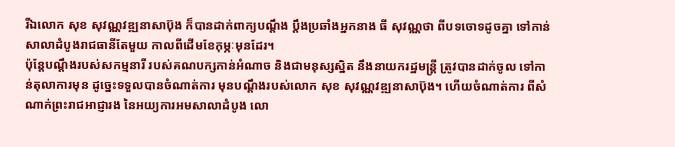រីឯលោក សុខ សុវណ្ណវឌ្ឍនាសាប៊ុង ក៏បានដាក់ពាក្យបណ្ដឹង ប្ដឹងប្រឆាំងអ្នកនាង ធី សុវណ្ណថា ពីបទចោទដូចគ្នា ទៅកាន់សាលាដំបូងរាជធានីតែមួយ កាលពីដើមខែកុម្ភៈមុនដែរ។
ប៉ុន្តែបណ្ដឹងរបស់សកម្មនារី របស់គណបក្សកាន់អំណាច និងជាមនុស្សស្និត នឹងនាយករដ្ឋមន្ត្រី ត្រូវបានដាក់ចូល ទៅកាន់តុលាការមុន ដូច្នេះទទួលបានចំណាត់ការ មុនបណ្ដឹងរបស់លោក សុខ សុវណ្ណវឌ្ឍនាសាប៊ុង។ ហើយចំណាត់ការ ពីសំណាក់ព្រះរាជអាជ្ញារង នៃអយ្យការអមសាលាដំបូង លោ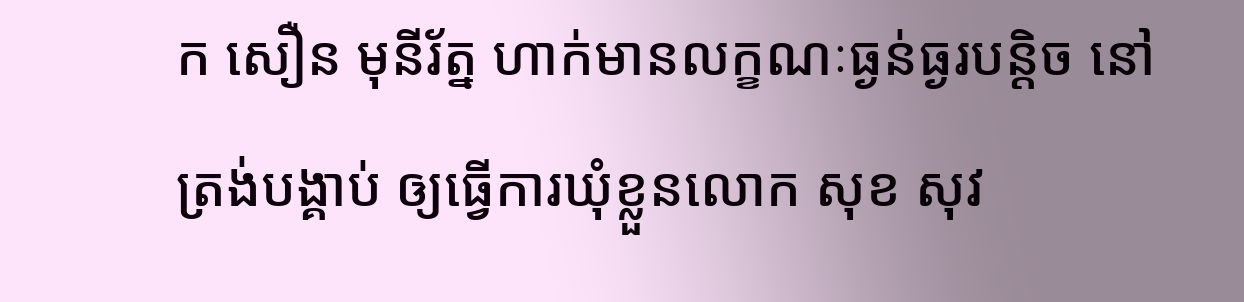ក សឿន មុនីរ័ត្ន ហាក់មានលក្ខណៈធ្ងន់ធ្ងរបន្តិច នៅត្រង់បង្គាប់ ឲ្យធ្វើការឃុំខ្លួនលោក សុខ សុវ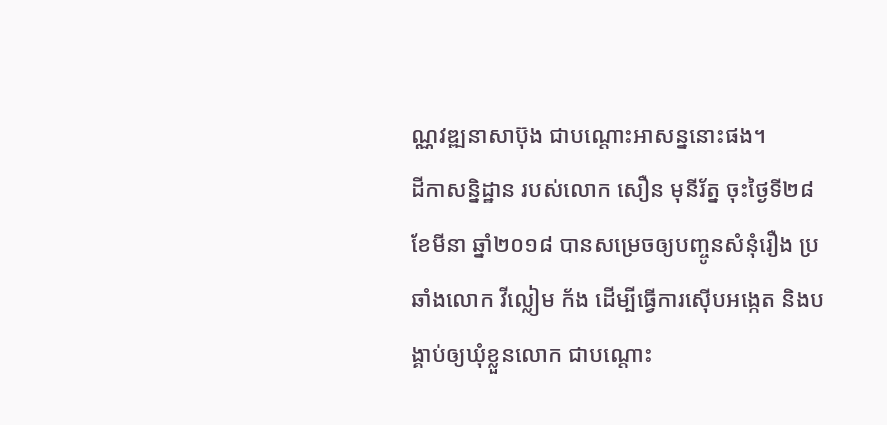ណ្ណវឌ្ឍនាសាប៊ុង ជាបណ្ដោះអាសន្ននោះផង។
ដីកាសន្និដ្ឋាន របស់លោក សឿន មុនីរ័ត្ន ចុះថ្ងៃទី២៨ ខែមីនា ឆ្នាំ២០១៨ បានសម្រេចឲ្យបញ្ចូនសំនុំរឿង ប្រឆាំងលោក វីល្លៀម ក័ង ដើម្បីធ្វើការស៊ើបអង្កេត និងបង្គាប់ឲ្យឃុំខ្លួនលោក ជាបណ្ដោះ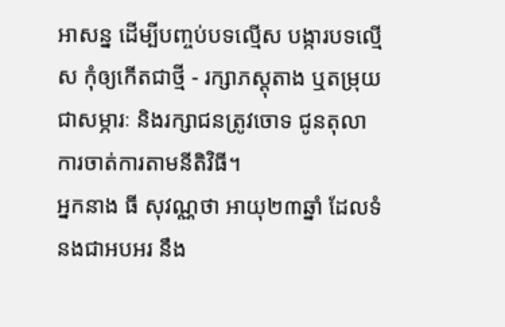អាសន្ន ដើម្បីបញ្ចប់បទល្មើស បង្ការបទល្មើស កុំឲ្យកើតជាថ្មី - រក្សាភស្ដុតាង ឬតម្រុយជាសម្ភារៈ និងរក្សាជនត្រូវចោទ ជូនតុលាការចាត់ការតាមនីតិវិធី។
អ្នកនាង ធី សុវណ្ណថា អាយុ២៣ឆ្នាំ ដែលទំនងជាអបអរ នឹង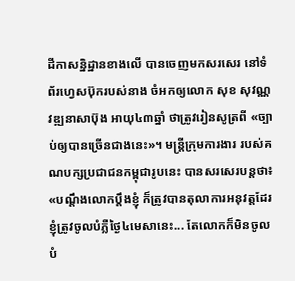ដីកាសន្និដ្ឋានខាងលើ បានចេញមកសរសេរ នៅទំព័រហ្វេសប៊ុករបស់នាង ចំអកឲ្យលោក សុខ សុវណ្ណវឌ្ឍនាសាប៊ុង អាយុ៤៣ឆ្នាំ ថាត្រូវរៀនសូត្រពី «ច្បាប់ឲ្យបានច្រើនជាងនេះ»។ មន្ត្រីក្រុមការងារ របស់គណបក្សប្រជាជនកម្ពុជារូបនេះ បានសរសេរបន្តថា៖ «បណ្តឹងលោកប្តឹងខ្ញុំ ក៏ត្រូវបានតុលាការអនុវត្តដែរ ខ្ញុំត្រូវចូលបំភ្លឺថ្ងៃ៤មេសានេះ... តែលោកក៏មិនចូលបំ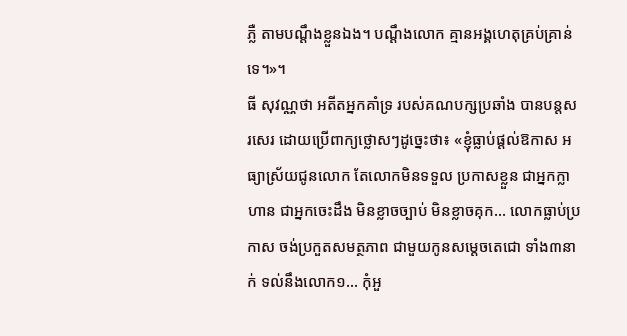ភ្លឺ តាមបណ្តឹងខ្លួនឯង។ បណ្តឹងលោក គ្មានអង្គហេតុគ្រប់គ្រាន់ទេ។»។
ធី សុវណ្ណថា អតីតអ្នកគាំទ្រ របស់គណបក្សប្រឆាំង បានបន្តសរសេរ ដោយប្រើពាក្យថ្លោសៗដូច្នេះថា៖ «ខ្ញុំធ្លាប់ផ្តល់ឱកាស អធ្យាស្រ័យជូនលោក តែលោកមិនទទួល ប្រកាសខ្លួន ជាអ្នកក្លាហាន ជាអ្នកចេះដឹង មិនខ្លាចច្បាប់ មិនខ្លាចគុក... លោកធ្លាប់ប្រកាស ចង់ប្រកួតសមត្ថភាព ជាមួយកូនសម្តេចតេជោ ទាំង៣នាក់ ទល់នឹងលោក១... កុំអួ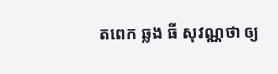តពេក ឆ្លង ធី សុវណ្ណថា ឲ្យ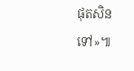ផុតសិនទៅ»៕